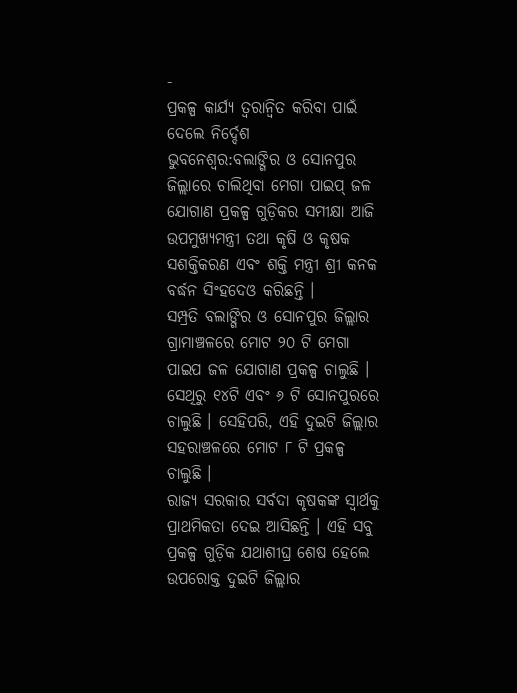-
ପ୍ରକଳ୍ପ କାର୍ଯ୍ୟ ତ୍ୱରାନ୍ୱିତ କରିବା ପାଇଁ ଦେଲେ ନିର୍ଦ୍ଦେଶ
ଭୁବନେଶ୍ୱର:ବଲାଙ୍ଗିର ଓ ସୋନପୁର ଜିଲ୍ଲାରେ ଚାଲିଥିବା ମେଗା ପାଇପ୍ ଜଳ ଯୋଗାଣ ପ୍ରକଳ୍ପ ଗୁଡ଼ିକର ସମୀକ୍ଷା ଆଜି ଉପମୁଖ୍ୟମନ୍ତ୍ରୀ ତଥା କୃଷି ଓ କୃଷକ ସଶକ୍ତିକରଣ ଏବଂ ଶକ୍ତି ମନ୍ତ୍ରୀ ଶ୍ରୀ କନକ ବର୍ଦ୍ଧନ ସିଂହଦେଓ କରିଛନ୍ତି ।
ସମ୍ପ୍ରତି ବଲାଙ୍ଗିର ଓ ସୋନପୁର ଜିଲ୍ଲାର ଗ୍ରାମାଞ୍ଚଳରେ ମୋଟ ୨୦ ଟି ମେଗା ପାଇପ ଜଳ ଯୋଗାଣ ପ୍ରକଳ୍ପ ଚାଲୁଛି । ସେଥିରୁ ୧୪ଟି ଏବଂ ୬ ଟି ସୋନପୁରରେ ଚାଲୁଛି । ସେହିପରି, ଏହି ଦୁଇଟି ଜିଲ୍ଲାର ସହରାଞ୍ଚଳରେ ମୋଟ ୮ ଟି ପ୍ରକଳ୍ପ ଚାଲୁଛି ।
ରାଜ୍ୟ ସରକାର ସର୍ବଦା କୃଷକଙ୍କ ସ୍ୱାର୍ଥକୁ ପ୍ରାଥମିକତା ଦେଇ ଆସିଛନ୍ତି । ଏହି ସବୁ ପ୍ରକଳ୍ପ ଗୁଡ଼ିକ ଯଥାଶୀଘ୍ର ଶେଷ ହେଲେ ଉପରୋକ୍ତ ଦୁଇଟି ଜିଲ୍ଲାର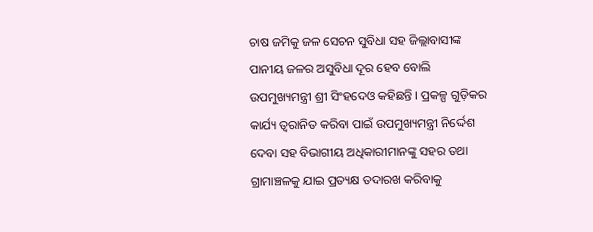ଚାଷ ଜମିକୁ ଜଳ ସେଚନ ସୁବିଧା ସହ ଜିଲ୍ଲାବାସୀଙ୍କ ପାନୀୟ ଜଳର ଅସୁବିଧା ଦୂର ହେବ ବୋଲି ଉପମୁଖ୍ୟମନ୍ତ୍ରୀ ଶ୍ରୀ ସିଂହଦେଓ କହିଛନ୍ତି । ପ୍ରକଳ୍ପ ଗୁଡ଼ିକର କାର୍ଯ୍ୟ ତ୍ୱରାନିତ କରିବା ପାଇଁ ଉପମୁଖ୍ୟମନ୍ତ୍ରୀ ନିର୍ଦ୍ଦେଶ ଦେବା ସହ ବିଭାଗୀୟ ଅଧିକାରୀମାନଙ୍କୁ ସହର ତଥା ଗ୍ରାମାଞ୍ଚଳକୁ ଯାଇ ପ୍ରତ୍ୟକ୍ଷ ତଦାରଖ କରିବାକୁ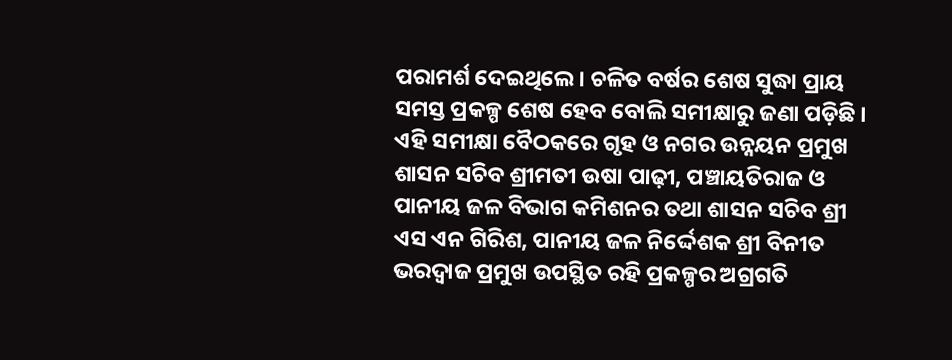ପରାମର୍ଶ ଦେଇଥିଲେ । ଚଳିତ ବର୍ଷର ଶେଷ ସୁଦ୍ଧା ପ୍ରାୟ ସମସ୍ତ ପ୍ରକଳ୍ପ ଶେଷ ହେବ ବୋଲି ସମୀକ୍ଷାରୁ ଜଣା ପଡ଼ିଛି ।
ଏହି ସମୀକ୍ଷା ବୈଠକରେ ଗୃହ ଓ ନଗର ଉନ୍ନୟନ ପ୍ରମୁଖ ଶାସନ ସଚିବ ଶ୍ରୀମତୀ ଉଷା ପାଢ଼ୀ, ପଞ୍ଚାୟତିରାଜ ଓ ପାନୀୟ ଜଳ ବିଭାଗ କମିଶନର ତଥା ଶାସନ ସଚିବ ଶ୍ରୀ ଏସ ଏନ ଗିରିଶ, ପାନୀୟ ଜଳ ନିର୍ଦ୍ଦେଶକ ଶ୍ରୀ ବିନୀତ ଭରଦ୍ୱାଜ ପ୍ରମୁଖ ଉପସ୍ଥିତ ରହି ପ୍ରକଳ୍ପର ଅଗ୍ରଗତି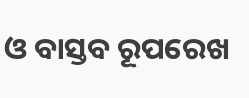ଓ ବାସ୍ତବ ରୂପରେଖ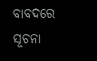ବାବଦରେ ସୂଚନା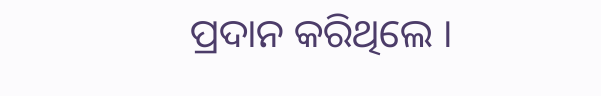ପ୍ରଦାନ କରିଥିଲେ ।